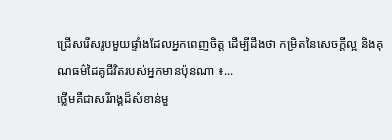ជ្រើសរើសរូបមួយផ្ទាំងដែលអ្នកពេញចិត្ត ដើម្បីដឹងថា កម្រិតនៃសេចក្ដីល្អ និងគុណធម៌ដៃគូជីវិតរបស់អ្នកមានប៉ុនណា ៖...
ថ្លើមគឺជាសរីរាង្គដ៏សំខាន់មួ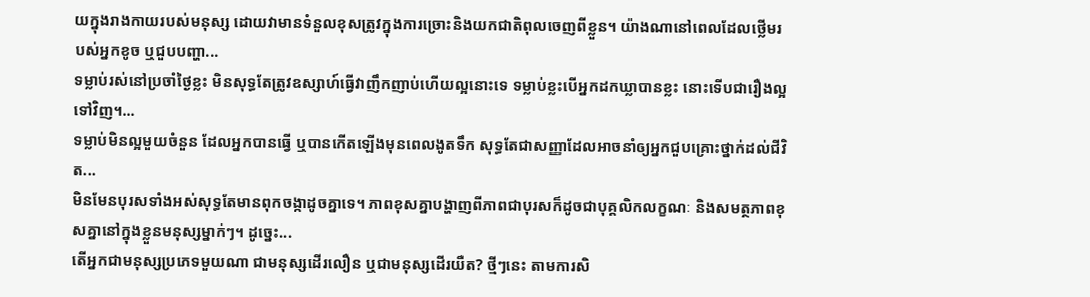យក្នុងរាងកាយរបស់មនុស្ស ដោយវាមានទំនួលខុសត្រូវក្នុងការច្រោះនិងយកជាតិពុលចេញពីខ្លួន។ យ៉ាងណានៅពេលដែលថ្លើមរបស់អ្នកខូច ឬជួបបញ្ហា...
ទម្លាប់រស់នៅប្រចាំថ្ងៃខ្លះ មិនសុទ្ធតែត្រូវឧស្សាហ៍ធ្វើវាញឹកញាប់ហើយល្អនោះទេ ទម្លាប់ខ្លះបើអ្នកដកឃ្លាបានខ្លះ នោះទើបជារឿងល្អទៅវិញ។...
ទម្លាប់មិនល្អមួយចំនួន ដែលអ្នកបានធ្វើ ឬបានកើតឡើងមុនពេលងូតទឹក សុទ្ធតែជាសញ្ញាដែលអាចនាំឲ្យអ្នកជួបគ្រោះថ្នាក់ដល់ជីវិត...
មិនមែនបុរសទាំងអស់សុទ្ធតែមានពុកចង្កាដូចគ្នាទេ។ ភាពខុសគ្នាបង្ហាញពីភាពជាបុរសក៏ដូចជាបុគ្គលិកលក្ខណៈ និងសមត្ថភាពខុសគ្នានៅក្នុងខ្លួនមនុស្សម្នាក់ៗ។ ដូច្នេះ...
តើអ្នកជាមនុស្សប្រភេទមួយណា ជាមនុស្សដើរលឿន ឬជាមនុស្សដើរយឺត? ថ្មីៗនេះ តាមការសិ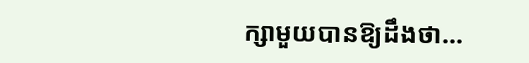ក្សាមួយបានឱ្យដឹងថា...